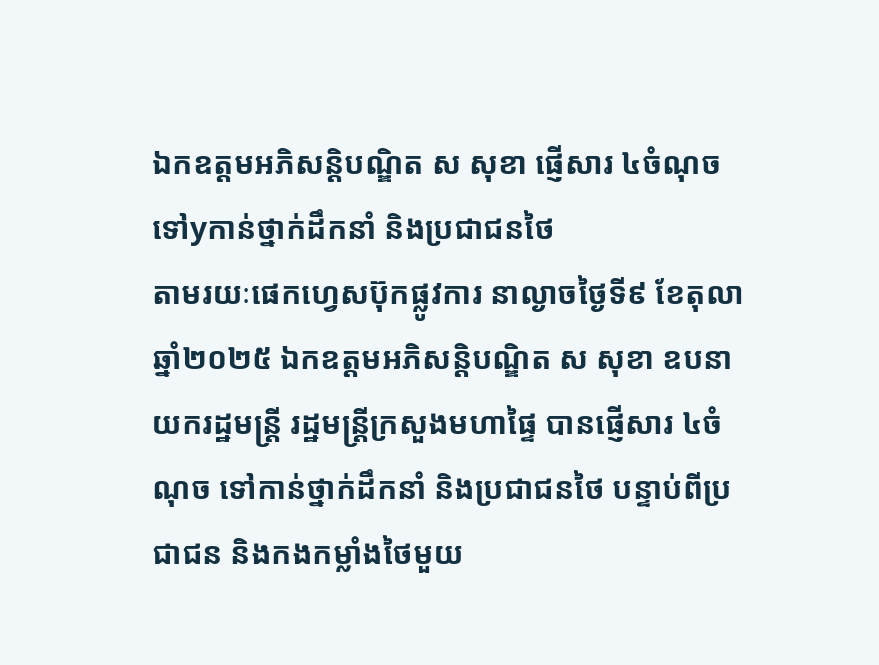ឯកឧត្តមអភិសន្តិបណ្ឌិត ស សុខា ផ្ញើសារ ៤ចំណុច ទៅyកាន់ថ្នាក់ដឹកនាំ និងប្រជាជនថៃ
តាមរយៈផេកហ្វេសប៊ុកផ្លូវការ នាល្ងាចថ្ងៃទី៩ ខែតុលា ឆ្នាំ២០២៥ ឯកឧត្តមអភិសន្តិបណ្ឌិត ស សុខា ឧបនាយករដ្ឋមន្ត្រី រដ្ឋមន្ត្រីក្រសួងមហាផ្ទៃ បានផ្ញើសារ ៤ចំណុច ទៅកាន់ថ្នាក់ដឹកនាំ និងប្រជាជនថៃ បន្ទាប់ពីប្រជាជន និងកងកម្លាំងថៃមួយ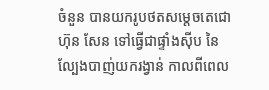ចំនួន បានយករូបថតសម្តេចតេជោ ហ៊ុន សែន ទៅធ្វើជាផ្ទាំងស៊ីប នៃល្បែងបាញ់យករង្វាន់ កាលពីពេល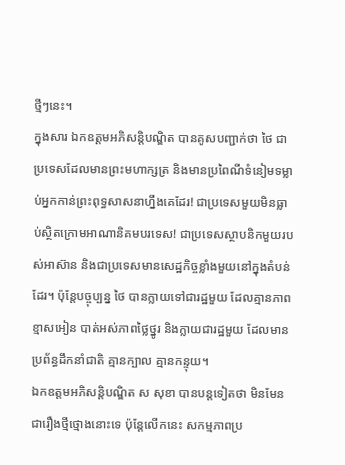ថ្មីៗនេះ។
ក្នុងសារ ឯកឧត្តមអភិសន្តិបណ្ឌិត បានគូសបញ្ជាក់ថា ថៃ ជាប្រទេសដែលមានព្រះមហាក្សត្រ និងមានប្រពៃណីទំនៀមទម្លាប់អ្នកកាន់ព្រះពុទ្ធសាសនាហ្នឹងគេដែរ! ជាប្រទេសមួយមិនធ្លាប់ស្ថិតក្រោមអាណានិគមបរទេស! ជាប្រទេសស្ថាបនិកមួយរបស់អាស៊ាន និងជាប្រទេសមានសេដ្ឋកិច្ចខ្លាំងមួយនៅក្នុងតំបន់ដែរ។ ប៉ុន្តែបច្ចុប្បន្ន ថៃ បានក្លាយទៅជារដ្ឋមួយ ដែលគ្មានភាពខ្មាសអៀន បាត់អស់ភាពថ្លៃថ្នូរ និងក្លាយជារដ្ឋមួយ ដែលមានប្រព័ន្ធដឹកនាំជាតិ គ្មានក្បាល គ្មានកន្ទុយ។
ឯកឧត្តមអភិសន្តិបណ្ឌិត ស សុខា បានបន្តទៀតថា មិនមែនជារឿងថ្មីថ្មោងនោះទេ ប៉ុន្តែលើកនេះ សកម្មភាពប្រ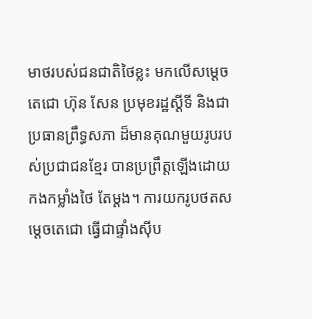មាថរបស់ជនជាតិថៃខ្លះ មកលើសម្ដេចតេជោ ហ៊ុន សែន ប្រមុខរដ្ឋស្ដីទី និងជាប្រធានព្រឹទ្ធសភា ដ៏មានគុណមួយរូបរបស់ប្រជាជនខ្មែរ បានប្រព្រឹត្តឡើងដោយកងកម្លាំងថៃ តែម្ដង។ ការយករូបថតសម្ដេចតេជោ ធ្វើជាផ្ទាំងស៊ីប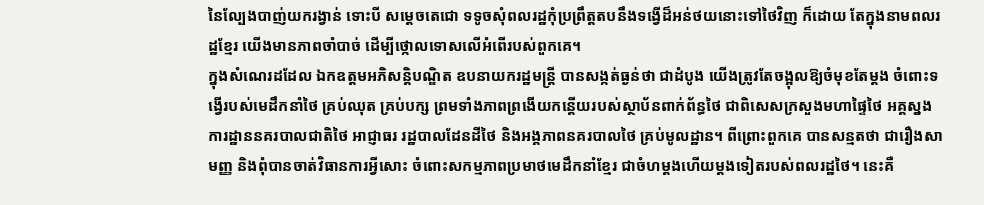នៃល្បែងបាញ់យករង្វាន់ ទោះបី សម្ដេចតេជោ ទទូចសុំពលរដ្ឋកុំប្រព្រឹត្តតបនឹងទង្វើដ៏អន់ថយនោះទៅថៃវិញ ក៏ដោយ តែក្នុងនាមពលរដ្ឋខ្មែរ យើងមានភាពចាំបាច់ ដើម្បីថ្កោលទោសលើអំពើរបស់ពួកគេ។
ក្នុងសំណេរដដែល ឯកឧត្តមអភិសន្តិបណ្ឌិត ឧបនាយករដ្ឋមន្ត្រី បានសង្កត់ធ្ងន់ថា ជាដំបូង យើងត្រូវតែចង្អុលឱ្យចំមុខតែម្ដង ចំពោះទង្វើរបស់មេដឹកនាំថៃ គ្រប់ឈុត គ្រប់បក្ស ព្រមទាំងភាពព្រងើយកន្តើយរបស់ស្ថាប័នពាក់ព័ន្ធថៃ ជាពិសេសក្រសួងមហាផ្ទៃថៃ អគ្គស្នងការដ្ឋាននគរបាលជាតិថៃ អាជ្ញាធរ រដ្ឋបាលដែនដីថៃ និងអង្គភាពនគរបាលថៃ គ្រប់មូលដ្ឋាន។ ពីព្រោះពួកគេ បានសន្មតថា ជារឿងសាមញ្ញ និងពុំបានចាត់វិធានការអ្វីសោះ ចំពោះសកម្មភាពប្រមាថមេដឹកនាំខ្មែរ ជាចំហម្ដងហើយម្ដងទៀតរបស់ពលរដ្ឋថៃ។ នេះគឺ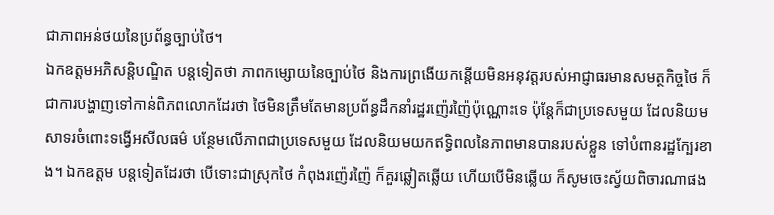ជាភាពអន់ថយនៃប្រព័ន្ធច្បាប់ថៃ។
ឯកឧត្តមអភិសន្តិបណ្ឌិត បន្តទៀតថា ភាពកម្សោយនៃច្បាប់ថៃ និងការព្រងើយកន្តើយមិនអនុវត្តរបស់អាជ្ញាធរមានសមត្ថកិច្ចថៃ ក៏ជាការបង្ហាញទៅកាន់ពិភពលោកដែរថា ថៃមិនត្រឹមតែមានប្រព័ន្ធដឹកនាំរដ្ឋរញ៉េរញ៉ៃប៉ុណ្ណោះទេ ប៉ុន្តែក៏ជាប្រទេសមួយ ដែលនិយមសាទរចំពោះទង្វើអសីលធម៌ បន្ថែមលើភាពជាប្រទេសមួយ ដែលនិយមយកឥទ្ធិពលនៃភាពមានបានរបស់ខ្លួន ទៅបំពានរដ្ឋក្បែរខាង។ ឯកឧត្តម បន្តទៀតដែរថា បើទោះជាស្រុកថៃ កំពុងរញ៉េរញ៉ៃ ក៏គួរឆ្លៀតឆ្លើយ ហើយបើមិនឆ្លើយ ក៏សូមចេះស្វ័យពិចារណាផង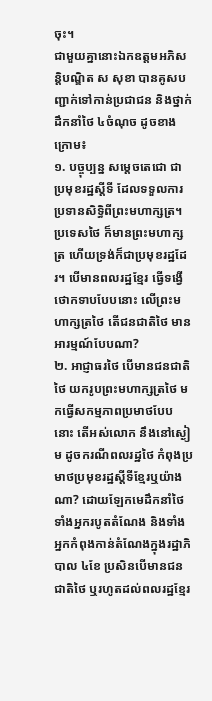ចុះ។
ជាមួយគ្នានោះឯកឧត្តមអភិសន្តិបណ្ឌិត ស សុខា បានគូសបញ្ជាក់ទៅកាន់ប្រជាជន និងថ្នាក់ដឹកនាំថៃ ៤ចំណុច ដូចខាងក្រោម៖
១. បច្ចុប្បន្ន សម្ដេចតេជោ ជាប្រមុខរដ្ឋស្ដីទី ដែលទទួលការប្រទានសិទ្ធិពីព្រះមហាក្សត្រ។ ប្រទេសថៃ ក៏មានព្រះមហាក្សត្រ ហើយទ្រង់ក៏ជាប្រមុខរដ្ឋដែរ។ បើមានពលរដ្ឋខ្មែរ ធ្វើទង្វើថោកទាបបែបនោះ លើព្រះមហាក្សត្រថៃ តើជនជាតិថៃ មានអារម្មណ៍បែបណា?
២. អាជ្ញាធរថៃ បើមានជនជាតិថៃ យករូបព្រះមហាក្សត្រថៃ មកធ្វើសកម្មភាពប្រមាថបែបនោះ តើអស់លោក នឹងនៅស្ងៀម ដូចករណីពលរដ្ឋថៃ កំពុងប្រមាថប្រមុខរដ្ឋស្ដីទីខ្មែរឬយ៉ាងណា? ដោយឡែកមេដឹកនាំថៃ ទាំងអ្នករបូតតំណែង និងទាំងអ្នកកំពុងកាន់តំណែងក្នុងរដ្ឋាភិបាល ៤ខែ ប្រសិនបើមានជនជាតិថៃ ឬរហូតដល់ពលរដ្ឋខ្មែរ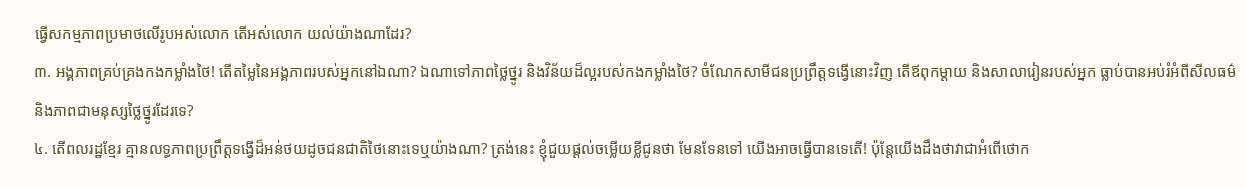ធ្វើសកម្មភាពប្រមាថលើរូបអស់លោក តើអស់លោក យល់យ៉ាងណាដែរ?
៣. អង្គភាពគ្រប់គ្រងកងកម្លាំងថៃ! តើតម្លៃនៃអង្គភាពរបស់អ្នកនៅឯណា? ឯណាទៅភាពថ្លៃថ្នូរ និងវិន័យដ៏ល្អរបស់កងកម្លាំងថៃ? ចំណែកសាមីជនប្រព្រឹត្តទង្វើនោះវិញ តើឪពុកម្ដាយ និងសាលារៀនរបស់អ្នក ធ្លាប់បានអប់រំអំពីសីលធម៌ និងភាពជាមនុស្សថ្លៃថ្នូរដែរទេ?
៤. តើពលរដ្ឋខ្មែរ គ្មានលទ្ធភាពប្រព្រឹត្តទង្វើដ៏អន់ថយដូចជនជាតិថៃនោះទេឬយ៉ាងណា? ត្រង់នេះ ខ្ញុំជួយផ្ដល់ចម្លើយខ្លីជូនថា មែនទែនទៅ យើងអាចធ្វើបានទេតើ! ប៉ុន្តែយើងដឹងថាវាជាអំពើថោក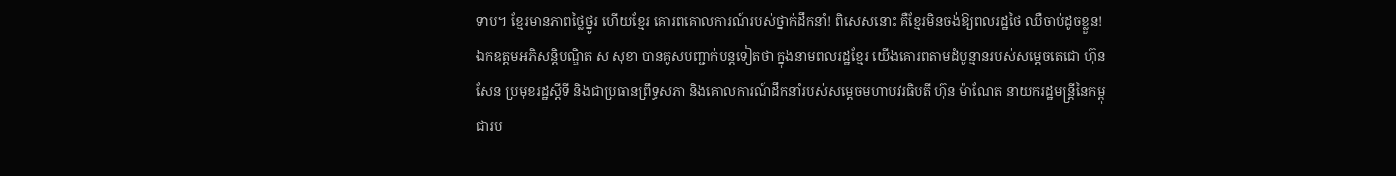ទាប។ ខ្មែរមានភាពថ្លៃថ្នូរ ហើយខ្មែរ គោរពគោលការណ៍របស់ថ្នាក់ដឹកនាំ! ពិសេសនោះ គឺខ្មែរមិនចង់ឱ្យពលរដ្ឋថៃ ឈឺចាប់ដូចខ្លួន!
ឯកឧត្តមអភិសន្តិបណ្ឌិត ស សុខា បានគូសបញ្ជាក់បន្តទៀតថា ក្នុងនាមពលរដ្ឋខ្មែរ យើងគោរពតាមដំបូន្មានរបស់សម្ដេចតេជោ ហ៊ុន សែន ប្រមុខរដ្ឋស្ដីទី និងជាប្រធានព្រឹទ្ធសភា និងគោលការណ៍ដឹកនាំរបស់សម្ដេចមហាបវរធិបតី ហ៊ុន ម៉ាណែត នាយករដ្ឋមន្ត្រីនៃកម្ពុជារប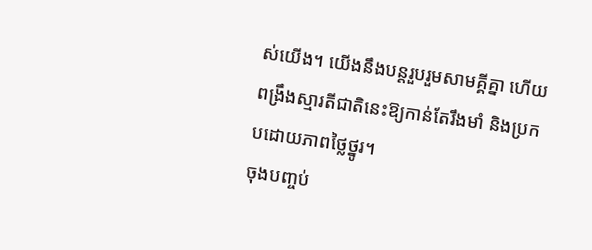ស់យើង។ យើងនឹងបន្តរួបរួមសាមគ្គីគ្នា ហើយពង្រឹងស្មារតីជាតិនេះឱ្យកាន់តែរឹងមាំ និងប្រកបដោយភាពថ្លៃថ្នូរ។
ចុងបញ្ចប់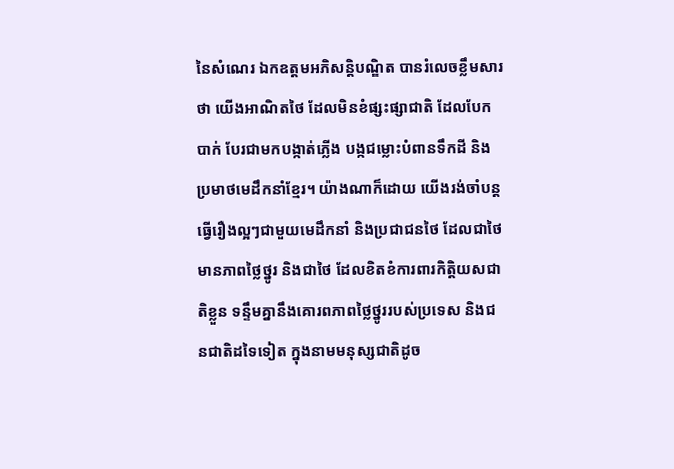នៃសំណេរ ឯកឧត្តមអភិសន្តិបណ្ឌិត បានរំលេចខ្លឹមសារថា យើងអាណិតថៃ ដែលមិនខំផ្សះផ្សាជាតិ ដែលបែកបាក់ បែរជាមកបង្កាត់ភ្លើង បង្កជម្លោះបំពានទឹកដី និងប្រមាថមេដឹកនាំខ្មែរ។ យ៉ាងណាក៏ដោយ យើងរង់ចាំបន្តធ្វើរឿងល្អៗជាមួយមេដឹកនាំ និងប្រជាជនថៃ ដែលជាថៃមានភាពថ្លៃថ្នូរ និងជាថៃ ដែលខិតខំការពារកិត្តិយសជាតិខ្លួន ទន្ទឹមគ្នានឹងគោរពភាពថ្លៃថ្នូររបស់ប្រទេស និងជនជាតិដទៃទៀត ក្នុងនាមមនុស្សជាតិដូច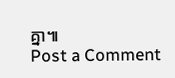គ្នា៕
Post a Comment